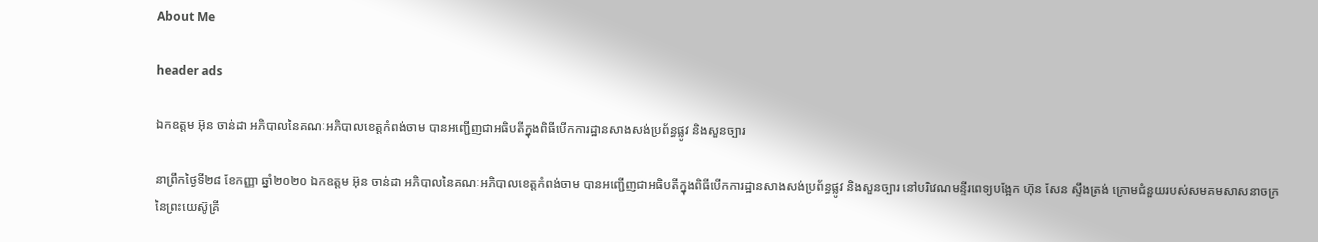About Me

header ads

ឯកឧត្តម អ៊ុន ចាន់ដា អភិបាលនៃគណៈអភិបាលខេត្តកំពង់ចាម បានអញ្ជើញជាអធិបតីក្នុងពិធីបើកការដ្ឋានសាងសង់ប្រព័ន្ធផ្លូវ និងសួនច្បារ

នាព្រឹកថ្ងៃទី២៨ ខែកញ្ញា ឆ្នាំ២០២០ ឯកឧត្តម អ៊ុន ចាន់ដា អភិបាលនៃគណៈអភិបាលខេត្តកំពង់ចាម បានអញ្ជើញជាអធិបតីក្នុងពិធីបើកការដ្ឋានសាងសង់ប្រព័ន្ធផ្លូវ និងសួនច្បារ នៅបរិវេណមន្ទីរពេទ្យបង្អែក ហ៊ុន សែន ស្ទឹងត្រង់ ក្រោមជំនួយរបស់សមគមសាសនាចក្រនៃព្រះយេស៊ូគ្រី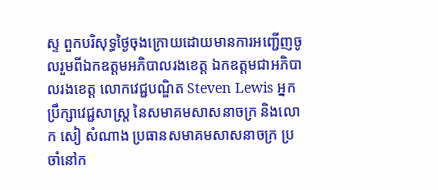ស្ទ ពួកបរិសុទ្ធថ្ងៃចុងក្រោយដោយមានការអញ្ជើញចូលរួមពីឯកឧត្តមអភិបាលរងខេត្ត ឯកឧត្ដមជាអភិបាលរងខេត្ត លោកវេជ្ជបណ្ឌិត Steven Lewis អ្នកប្រឹក្សាវេជ្ជសាស្ត្រ នៃសមាគមសាសនាចក្រ និងលោក សៀ សំណាង ប្រធានសមាគមសាសនាចក្រ ប្រចាំនៅក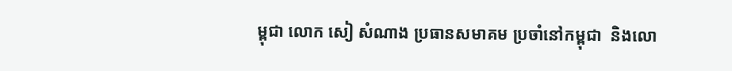ម្ពុជា លោក សៀ សំណាង ប្រធានសមាគម ប្រចាំនៅកម្ពុជា  និងលោ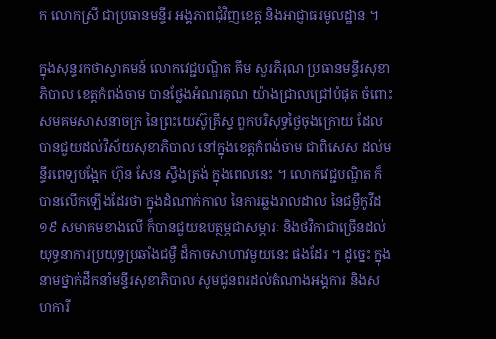ក លោកស្រី ជាប្រធានមន្ទីរ អង្គភាពជុំវិញខេត្ត និងអាជ្ញាធរមូលដ្ឋាន ។

ក្នុងសុន្ទរកថាស្វាគមន៍ លោកវេជ្ជបណ្ឌិត គីម សួរភិរុណ ប្រធានមន្ទីរសុខាភិបាល ខេត្តកំពង់ចាម បានថ្លែងអំណរគុណ យ៉ាងជ្រាលជ្រៅបំផុត ចំពោះ សមគមសាសនាចក្រ នៃព្រះយេស៊ូគ្រីស្ទ ពួកបរិសុទ្ធថ្ងៃចុងក្រោយ ដែលបានជួយដល់វិស័យសុខាភិបាល នៅក្នុងខេត្តកំពង់ចាម ជាពិសេស ដល់មន្ទីរពេទ្យបង្អែក ហ៊ុន សែន ស្ទឹងត្រង់ ក្នុងពេលនេះ ។ លោកវេជ្ជបណ្ឌិត ក៏បានលើកឡើងដែរថា ក្នុងដំណាក់កាល នៃការឆ្លងរាលដាល នៃជម្ងឺកូវីដ ១៩ សមាគមខាងលើ ក៏បានជួយឧបត្ថម្ភជាសម្ភារៈ និងថវិកាជាច្រើនដល់យុទ្ធនាការប្រយុទ្ធប្រឆាំងជម្ងឺ ដ៏កាចសាហាវមួយនេះ ផងដែរ ។ ដូច្នេះ ក្នុងនាមថ្នាក់ដឹកនាំមន្ទីរសុខាភិបាល សូមជូនពរដល់តំណាងអង្គការ និងសហការី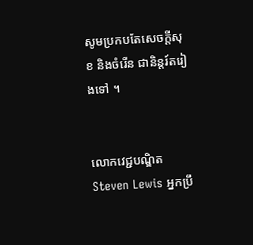សូមប្រកបតែសេចក្ដីសុខ និងចំរើន ជានិន្តរ៍តរៀងទៅ ។


លោកវេជ្ជបណ្ឌិត Steven Lewis អ្នកប្រឹ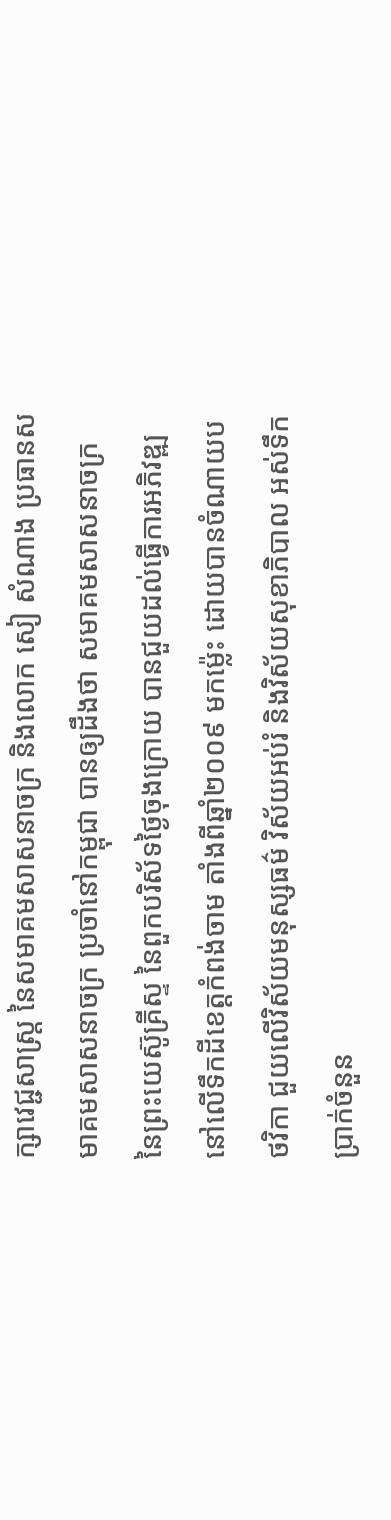ក្សាវេជ្ជសាស្ត្រ នៃសមាគមសាសនាចក្រ និងលោក សៀ សំណាង ប្រធានសមាគមសាសនាចក្រ ប្រចាំនៅកម្ពុជា បានឲ្យដឹងថា សមាគមសាសនាចក្រ នៃព្រះយេស៊ូគ្រីស្ទ នៃពួកបរិស័ទថ្ងៃចុងក្រោយ បានជួយដល់ធ្វើការអភិវឌ្ឍ នៅលើទឹកដីខេត្តកំពង់ចាម តាំងពីឆ្នាំ២០០៩ មកម៉្លេះ ដោយបានចំណាយបថវិកា ជួយលើវិស័យមនុស្សធម៌ វិស័យអប់រំ និងវិស័យសុខាភិបាល អស់ទឹកប្រាក់ចំនួន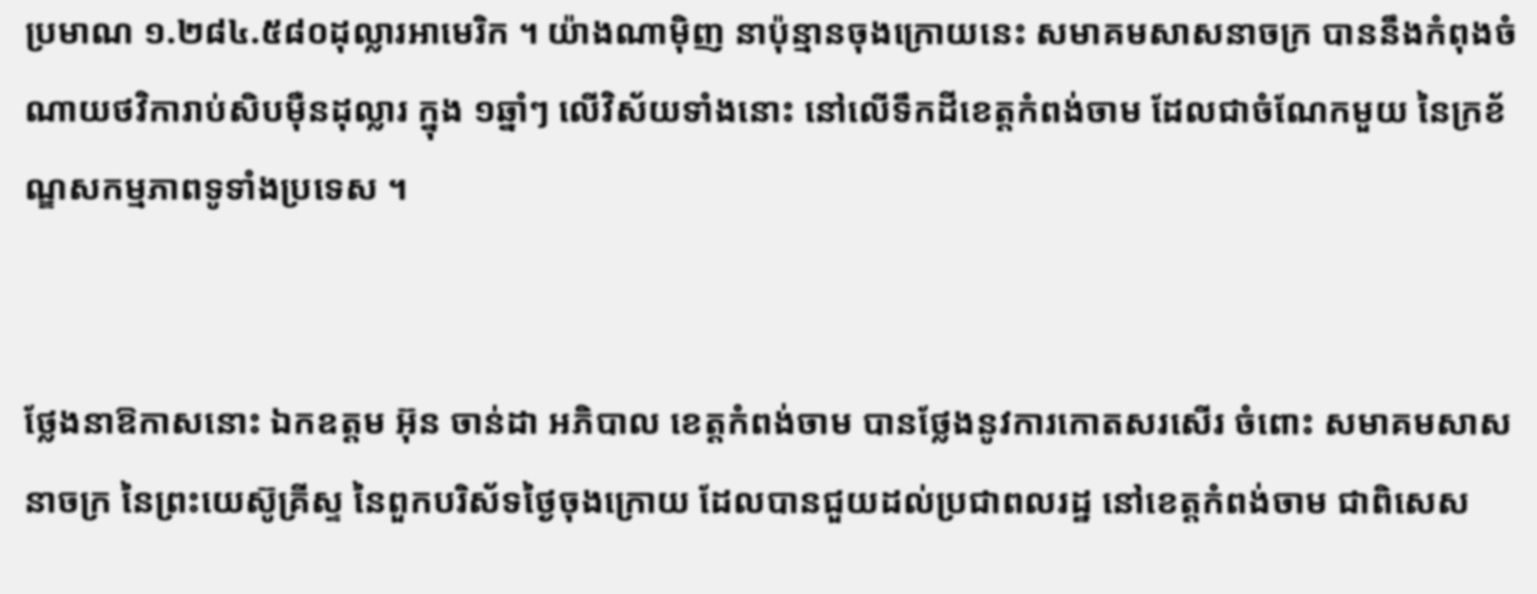ប្រមាណ ១.២៨៤.៥៨០ដុល្លារអាមេរិក ។ យ៉ាងណាម៉ិញ នាប៉ុន្មានចុងក្រោយនេះ សមាគមសាសនាចក្រ បាននឹងកំពុងចំណាយថវិការាប់សិបម៉ឺនដុល្លារ ក្នុង ១ឆ្នាំៗ លើវិស័យទាំងនោះ នៅលើទឹកដីខេត្តកំពង់ចាម ដែលជាចំណែកមួយ នៃក្រខ័ណ្ឌសកម្មភាពទូទាំងប្រទេស ។


ថ្លែងនាឱកាសនោះ ឯកឧត្ដម អ៊ុន ចាន់ដា អភិបាល ខេត្តកំពង់ចាម បានថ្លែងនូវការកោតសរសើរ ចំពោះ សមាគមសាសនាចក្រ នៃព្រះយេស៊ូគ្រីស្ទ នៃពួកបរិស័ទថ្ងៃចុងក្រោយ ដែលបានជួយដល់ប្រជាពលរដ្ឋ នៅខេត្តកំពង់ចាម ជាពិសេស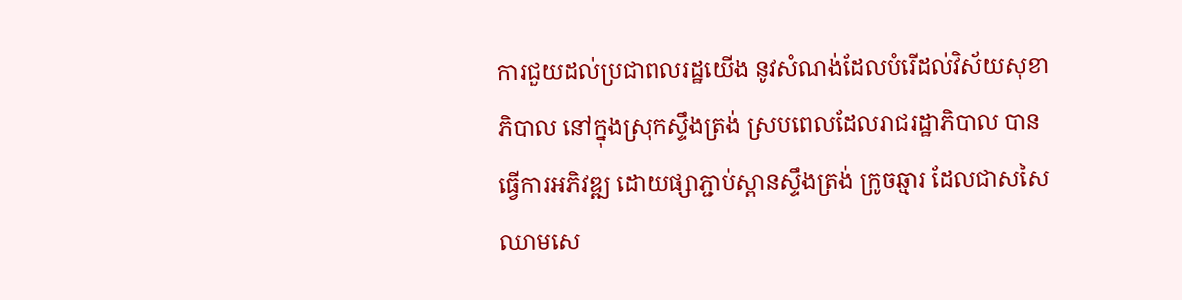ការជួយដល់ប្រជាពលរដ្ឋយើង នូវសំណង់ដែលបំរើដល់វិស័យសុខាភិបាល នៅក្នុងស្រុកស្ទឹងត្រង់ ស្របពេលដែលរាជរដ្ឋាភិបាល បានធ្វើការអភិវឌ្ឍ ដោយផ្សាភ្ជាប់ស្ពានស្ទឹងត្រង់ ក្រូចឆ្មារ ដែលជាសសៃឈាមសេ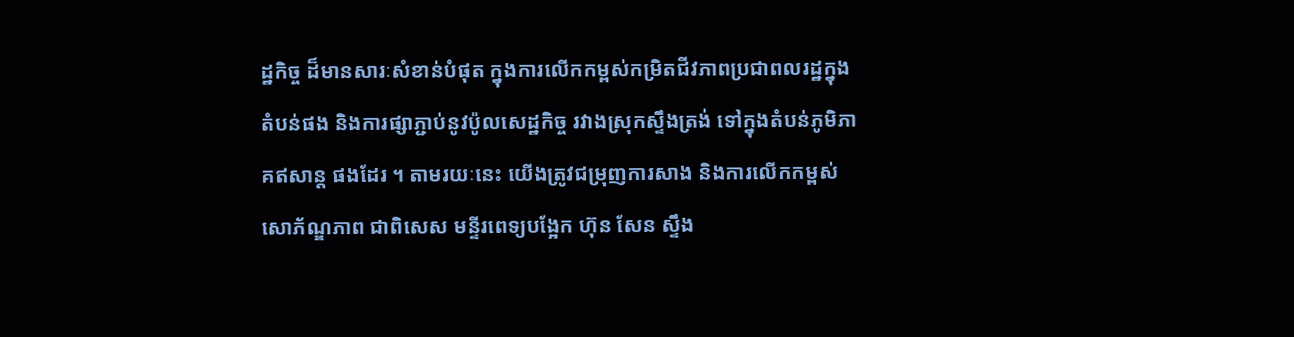ដ្ឋកិច្ច ដ៏មានសារៈសំខាន់បំផុត ក្នុងការលើកកម្ពស់កម្រិតជីវភាពប្រជាពលរដ្ឋក្នុងតំបន់ផង និងការផ្សាភ្ជាប់នូវប៉ូលសេដ្ឋកិច្ច រវាងស្រុកស្ទឹងត្រង់ ទៅក្នុងតំបន់ភូមិភាគឥសាន្ត ផងដែរ ។ តាមរយៈនេះ យើងត្រូវជម្រុញការសាង និងការលើកកម្ពស់សោភ័ណ្ឌភាព ជាពិសេស មន្ទីរពេទ្យបង្អែក ហ៊ុន សែន ស្ទឹង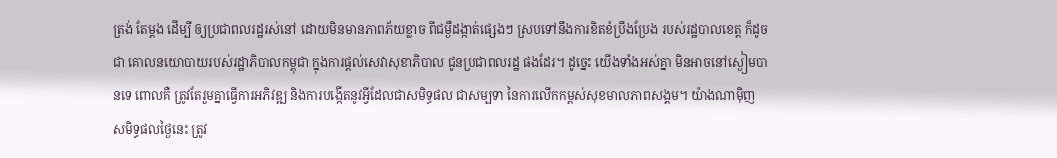ត្រង់ តែម្ដង ដើម្បី ឲ្យប្រជាពលរដ្ឋរស់នៅ ដោយមិនមានភាពភ័យខ្លាច ពីជម្ងឺដង្កាត់ផ្សេងៗ ស្របទៅនឹងការខិតខំប្រឹងប្រែង របស់រដ្ឋបាលខេត្ត ក៏ដូចជា គោលនយោបាយរបស់រដ្ឋាភិបាលកម្ពុជា ក្នុងការផ្ដល់សេវាសុខាភិបាល ជូនប្រជាពលរដ្ឋ ផងដែរ។ ដូច្នេះ យើងទាំងអស់គ្នា មិនអាចនៅស្ងៀមបានទេ ពោលគឺ ត្រូវតែរួមគ្នាធ្វើការអភិវឌ្ឍ និងការបង្កើតនូវអ្វីដែលជាសមិទ្ធផល ជាសម្បទា នៃការលើកកម្ពស់សុខមាលភាពសង្គម។ យ៉ាងណាម៉ិញ សមិទ្ធផលថ្ងៃនេះ ត្រូវ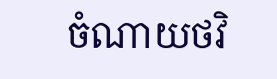ចំណាយថវិ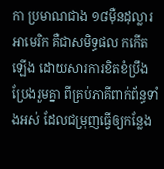កា ប្រមាណជាង ១៨ម៉ឺនដុល្លារអាមេរិក គឺជាសមិទ្ធផល កកើតឡើង ដោយសារការខិតខំប្រឹងប្រែងរួមគ្នា ពីគ្រប់ភាគីពាក់ព័ន្ធទាំងអស់ ដែលជម្រុញធ្វើឲ្យកន្លែង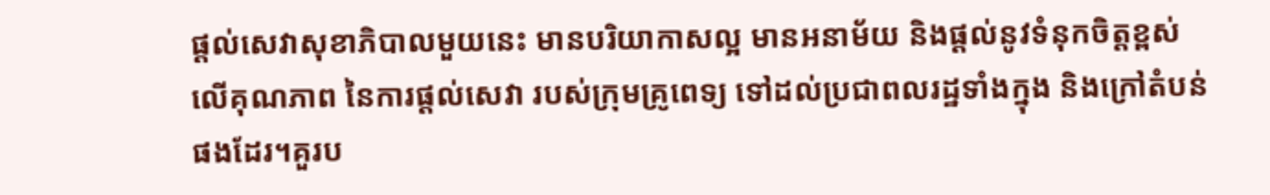ផ្ដល់សេវាសុខាភិបាលមួយនេះ មានបរិយាកាសល្អ មានអនាម័យ និងផ្ដល់នូវទំនុកចិត្តខ្ពស់ លើគុណភាព នៃការផ្ដល់សេវា របស់ក្រុមគ្រូពេទ្យ ទៅដល់ប្រជាពលរដ្ឋទាំងក្នុង និងក្រៅតំបន់ ផងដែរ។គួរប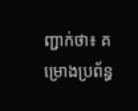ញ្ជាក់ថា៖ គម្រោងប្រព័ន្ធ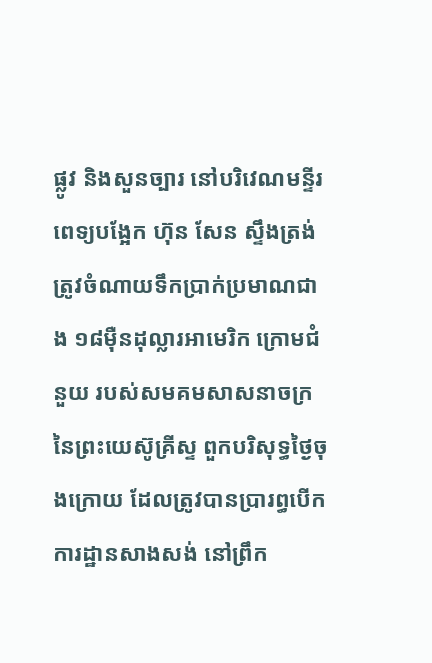ផ្លូវ និងសួនច្បារ នៅបរិវេណមន្ទីរពេទ្យបង្អែក ហ៊ុន សែន ស្ទឹងត្រង់ ត្រូវចំណាយទឹកប្រាក់ប្រមាណជាង ១៨ម៉ឺនដុល្លារអាមេរិក ក្រោមជំនួយ របស់សមគមសាសនាចក្រ នៃព្រះយេស៊ូគ្រីស្ទ ពួកបរិសុទ្ធថ្ងៃចុងក្រោយ ដែលត្រូវបានប្រារព្ធបើកការដ្ឋានសាងសង់ នៅព្រឹក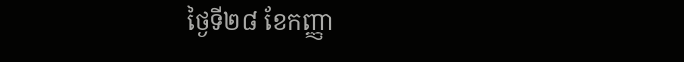ថ្ងៃទី២៨ ខែកញ្ញា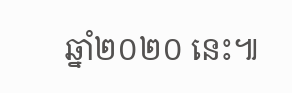ឆ្នាំ២០២០ នេះ៕